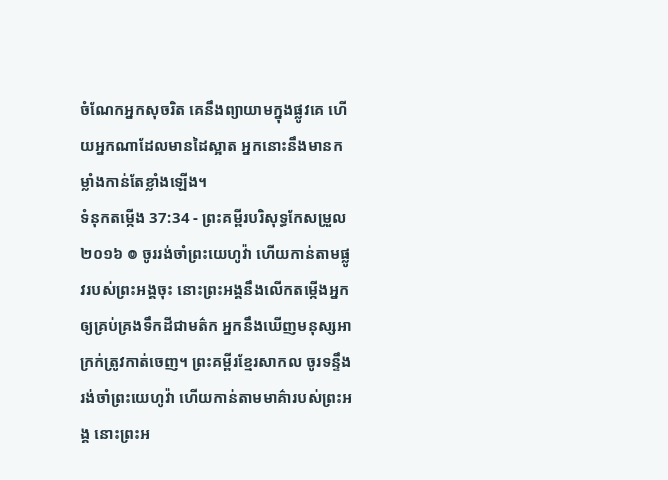ចំណែកអ្នកសុចរិត គេនឹងព្យាយាមក្នុងផ្លូវគេ ហើយអ្នកណាដែលមានដៃស្អាត អ្នកនោះនឹងមានកម្លាំងកាន់តែខ្លាំងឡើង។
ទំនុកតម្កើង 37:34 - ព្រះគម្ពីរបរិសុទ្ធកែសម្រួល ២០១៦ ៙ ចូររង់ចាំព្រះយេហូវ៉ា ហើយកាន់តាមផ្លូវរបស់ព្រះអង្គចុះ នោះព្រះអង្គនឹងលើកតម្កើងអ្នក ឲ្យគ្រប់គ្រងទឹកដីជាមត៌ក អ្នកនឹងឃើញមនុស្សអាក្រក់ត្រូវកាត់ចេញ។ ព្រះគម្ពីរខ្មែរសាកល ចូរទន្ទឹងរង់ចាំព្រះយេហូវ៉ា ហើយកាន់តាមមាគ៌ារបស់ព្រះអង្គ នោះព្រះអ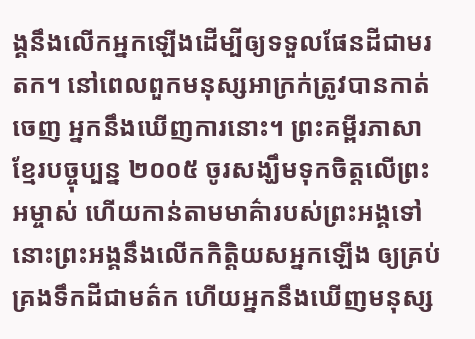ង្គនឹងលើកអ្នកឡើងដើម្បីឲ្យទទួលផែនដីជាមរតក។ នៅពេលពួកមនុស្សអាក្រក់ត្រូវបានកាត់ចេញ អ្នកនឹងឃើញការនោះ។ ព្រះគម្ពីរភាសាខ្មែរបច្ចុប្បន្ន ២០០៥ ចូរសង្ឃឹមទុកចិត្តលើព្រះអម្ចាស់ ហើយកាន់តាមមាគ៌ារបស់ព្រះអង្គទៅ នោះព្រះអង្គនឹងលើកកិត្តិយសអ្នកឡើង ឲ្យគ្រប់គ្រងទឹកដីជាមត៌ក ហើយអ្នកនឹងឃើញមនុស្ស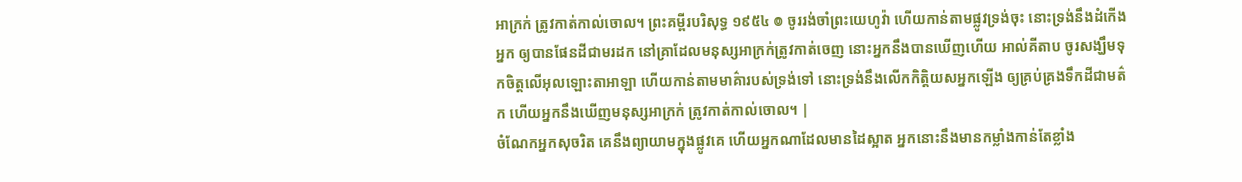អាក្រក់ ត្រូវកាត់កាល់ចោល។ ព្រះគម្ពីរបរិសុទ្ធ ១៩៥៤ ៙ ចូររង់ចាំព្រះយេហូវ៉ា ហើយកាន់តាមផ្លូវទ្រង់ចុះ នោះទ្រង់នឹងដំកើងអ្នក ឲ្យបានផែនដីជាមរដក នៅគ្រាដែលមនុស្សអាក្រក់ត្រូវកាត់ចេញ នោះអ្នកនឹងបានឃើញហើយ អាល់គីតាប ចូរសង្ឃឹមទុកចិត្តលើអុលឡោះតាអាឡា ហើយកាន់តាមមាគ៌ារបស់ទ្រង់ទៅ នោះទ្រង់នឹងលើកកិត្តិយសអ្នកឡើង ឲ្យគ្រប់គ្រងទឹកដីជាមត៌ក ហើយអ្នកនឹងឃើញមនុស្សអាក្រក់ ត្រូវកាត់កាល់ចោល។ |
ចំណែកអ្នកសុចរិត គេនឹងព្យាយាមក្នុងផ្លូវគេ ហើយអ្នកណាដែលមានដៃស្អាត អ្នកនោះនឹងមានកម្លាំងកាន់តែខ្លាំង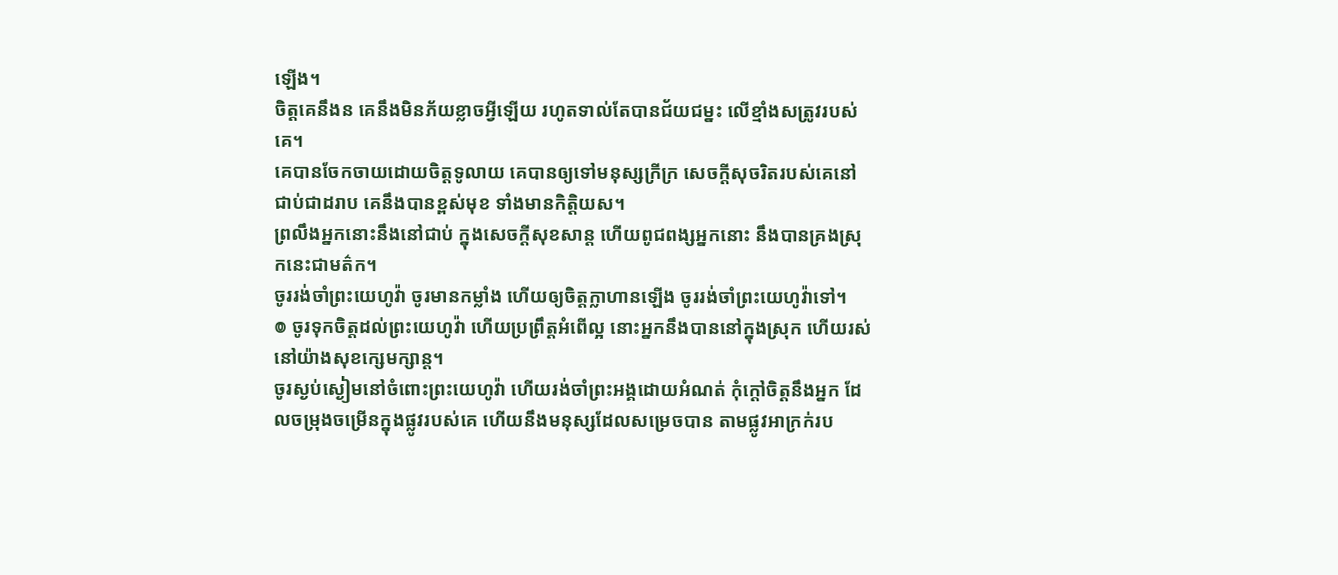ឡើង។
ចិត្តគេនឹងន គេនឹងមិនភ័យខ្លាចអ្វីឡើយ រហូតទាល់តែបានជ័យជម្នះ លើខ្មាំងសត្រូវរបស់គេ។
គេបានចែកចាយដោយចិត្តទូលាយ គេបានឲ្យទៅមនុស្សក្រីក្រ សេចក្ដីសុចរិតរបស់គេនៅជាប់ជាដរាប គេនឹងបានខ្ពស់មុខ ទាំងមានកិត្តិយស។
ព្រលឹងអ្នកនោះនឹងនៅជាប់ ក្នុងសេចក្ដីសុខសាន្ត ហើយពូជពង្សអ្នកនោះ នឹងបានគ្រងស្រុកនេះជាមត៌ក។
ចូររង់ចាំព្រះយេហូវ៉ា ចូរមានកម្លាំង ហើយឲ្យចិត្តក្លាហានឡើង ចូររង់ចាំព្រះយេហូវ៉ាទៅ។
៙ ចូរទុកចិត្តដល់ព្រះយេហូវ៉ា ហើយប្រព្រឹត្តអំពើល្អ នោះអ្នកនឹងបាននៅក្នុងស្រុក ហើយរស់នៅយ៉ាងសុខក្សេមក្សាន្ត។
ចូរស្ងប់ស្ងៀមនៅចំពោះព្រះយេហូវ៉ា ហើយរង់ចាំព្រះអង្គដោយអំណត់ កុំក្តៅចិត្តនឹងអ្នក ដែលចម្រុងចម្រើនក្នុងផ្លូវរបស់គេ ហើយនឹងមនុស្សដែលសម្រេចបាន តាមផ្លូវអាក្រក់រប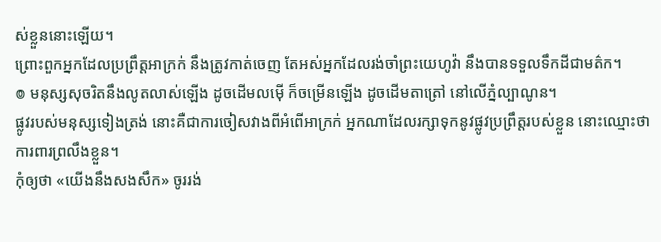ស់ខ្លួននោះឡើយ។
ព្រោះពួកអ្នកដែលប្រព្រឹត្តអាក្រក់ នឹងត្រូវកាត់ចេញ តែអស់អ្នកដែលរង់ចាំព្រះយេហូវ៉ា នឹងបានទទួលទឹកដីជាមត៌ក។
៙ មនុស្សសុចរិតនឹងលូតលាស់ឡើង ដូចដើមលម៉ើ ក៏ចម្រើនឡើង ដូចដើមតាត្រៅ នៅលើភ្នំល្បាណូន។
ផ្លូវរបស់មនុស្សទៀងត្រង់ នោះគឺជាការចៀសវាងពីអំពើអាក្រក់ អ្នកណាដែលរក្សាទុកនូវផ្លូវប្រព្រឹត្តរបស់ខ្លួន នោះឈ្មោះថាការពារព្រលឹងខ្លួន។
កុំឲ្យថា «យើងនឹងសងសឹក» ចូររង់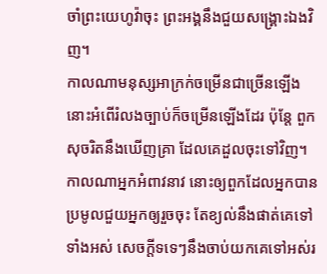ចាំព្រះយេហូវ៉ាចុះ ព្រះអង្គនឹងជួយសង្គ្រោះឯងវិញ។
កាលណាមនុស្សអាក្រក់ចម្រើនជាច្រើនឡើង នោះអំពើរំលងច្បាប់ក៏ចម្រើនឡើងដែរ ប៉ុន្តែ ពួកសុចរិតនឹងឃើញគ្រា ដែលគេដួលចុះទៅវិញ។
កាលណាអ្នកអំពាវនាវ នោះឲ្យពួកដែលអ្នកបានប្រមូលជួយអ្នកឲ្យរួចចុះ តែខ្យល់នឹងផាត់គេទៅទាំងអស់ សេចក្ដីទទេៗនឹងចាប់យកគេទៅអស់រ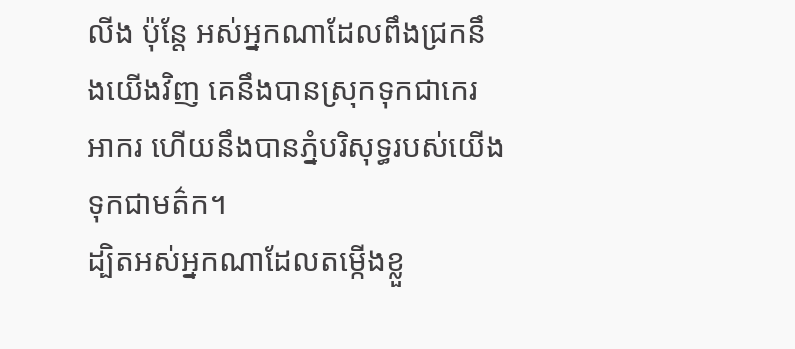លីង ប៉ុន្តែ អស់អ្នកណាដែលពឹងជ្រកនឹងយើងវិញ គេនឹងបានស្រុកទុកជាកេរអាករ ហើយនឹងបានភ្នំបរិសុទ្ធរបស់យើងទុកជាមត៌ក។
ដ្បិតអស់អ្នកណាដែលតម្កើងខ្លួ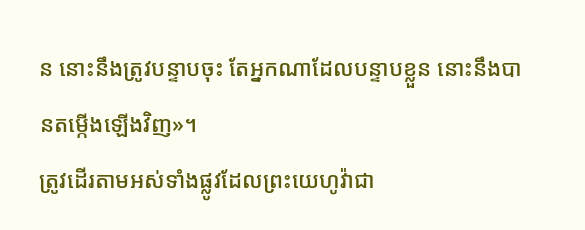ន នោះនឹងត្រូវបន្ទាបចុះ តែអ្នកណាដែលបន្ទាបខ្លួន នោះនឹងបានតម្កើងឡើងវិញ»។
ត្រូវដើរតាមអស់ទាំងផ្លូវដែលព្រះយេហូវ៉ាជា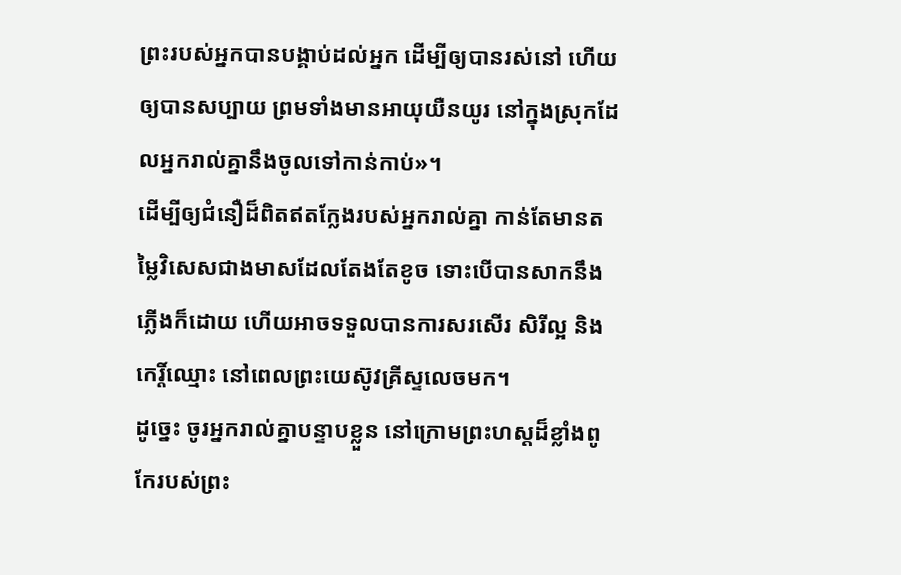ព្រះរបស់អ្នកបានបង្គាប់ដល់អ្នក ដើម្បីឲ្យបានរស់នៅ ហើយឲ្យបានសប្បាយ ព្រមទាំងមានអាយុយឺនយូរ នៅក្នុងស្រុកដែលអ្នករាល់គ្នានឹងចូលទៅកាន់កាប់»។
ដើម្បីឲ្យជំនឿដ៏ពិតឥតក្លែងរបស់អ្នករាល់គ្នា កាន់តែមានតម្លៃវិសេសជាងមាសដែលតែងតែខូច ទោះបើបានសាកនឹងភ្លើងក៏ដោយ ហើយអាចទទួលបានការសរសើរ សិរីល្អ និងកេរ្តិ៍ឈ្មោះ នៅពេលព្រះយេស៊ូវគ្រីស្ទលេចមក។
ដូច្នេះ ចូរអ្នករាល់គ្នាបន្ទាបខ្លួន នៅក្រោមព្រះហស្តដ៏ខ្លាំងពូកែរបស់ព្រះ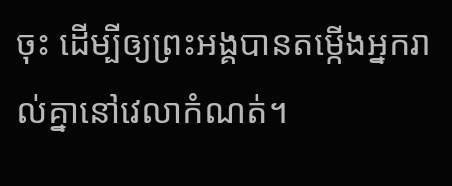ចុះ ដើម្បីឲ្យព្រះអង្គបានតម្កើងអ្នករាល់គ្នានៅវេលាកំណត់។